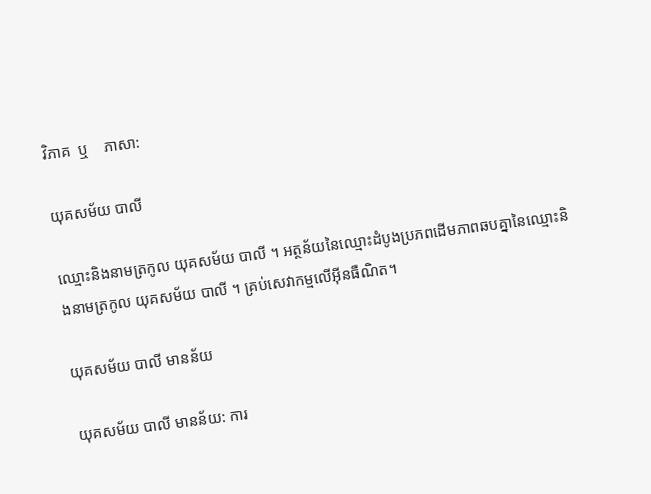វិភាគ  ឬ    ភាសា:

យុគសម័យ បាលី

ឈ្មោះនិងនាមត្រកូល យុគសម័យ បាលី ។ អត្ថន័យនៃឈ្មោះដំបូងប្រភពដើមភាពឆបគ្នានៃឈ្មោះនិងនាមត្រកូល យុគសម័យ បាលី ។ គ្រប់សេវាកម្មលើអ៊ីនធឺណិត។

យុគសម័យ បាលី មានន័យ

យុគសម័យ បាលី មានន័យ: ការ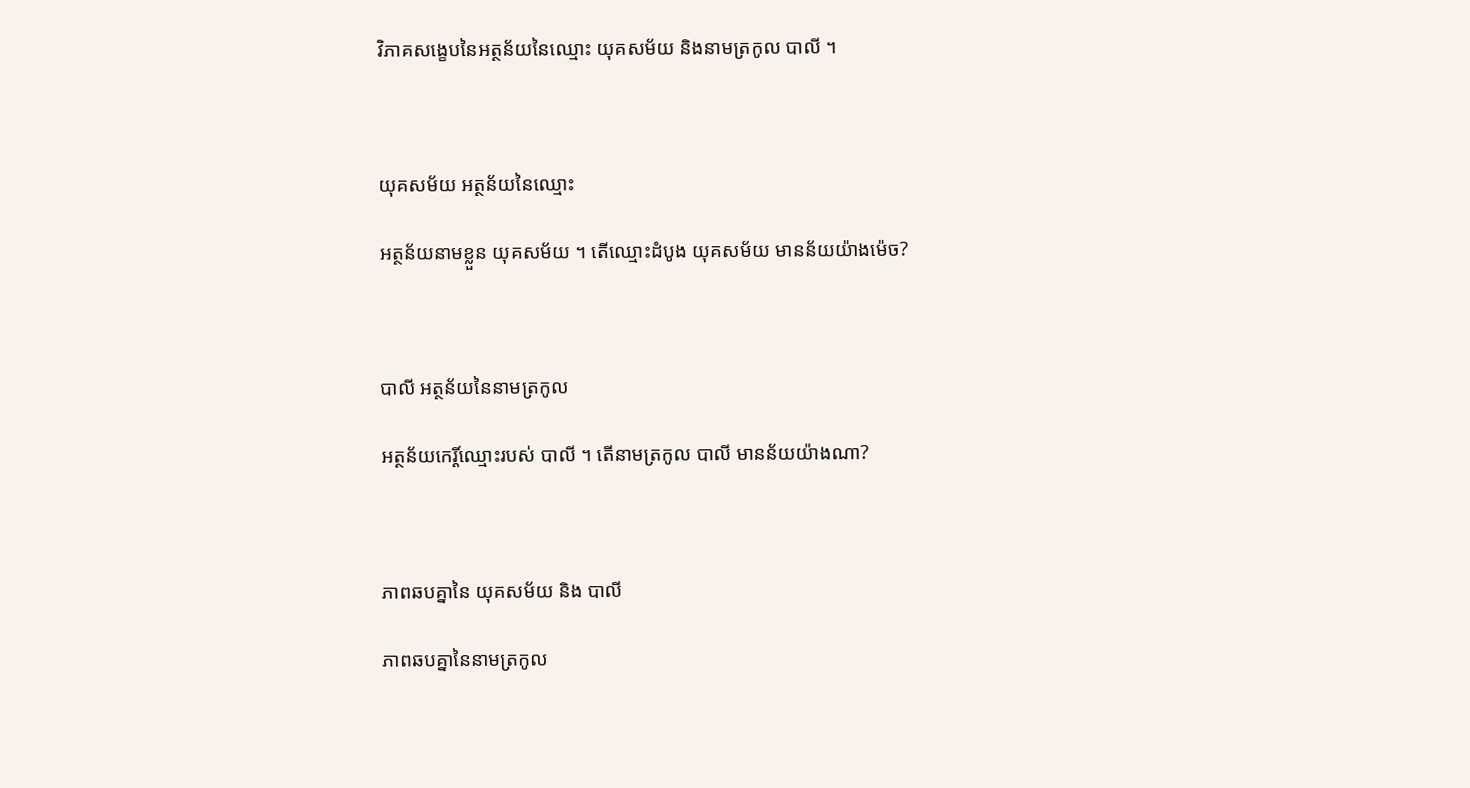វិភាគសង្ខេបនៃអត្ថន័យនៃឈ្មោះ យុគសម័យ និងនាមត្រកូល បាលី ។



យុគសម័យ អត្ថន័យនៃឈ្មោះ

អត្ថន័យនាមខ្លួន យុគសម័យ ។ តើឈ្មោះដំបូង យុគសម័យ មានន័យយ៉ាងម៉េច?



បាលី អត្ថន័យនៃនាមត្រកូល

អត្ថន័យកេរ្តិ៍ឈ្មោះរបស់ បាលី ។ តើនាមត្រកូល បាលី មានន័យយ៉ាងណា?



ភាពឆបគ្នានៃ យុគសម័យ និង បាលី

ភាពឆបគ្នានៃនាមត្រកូល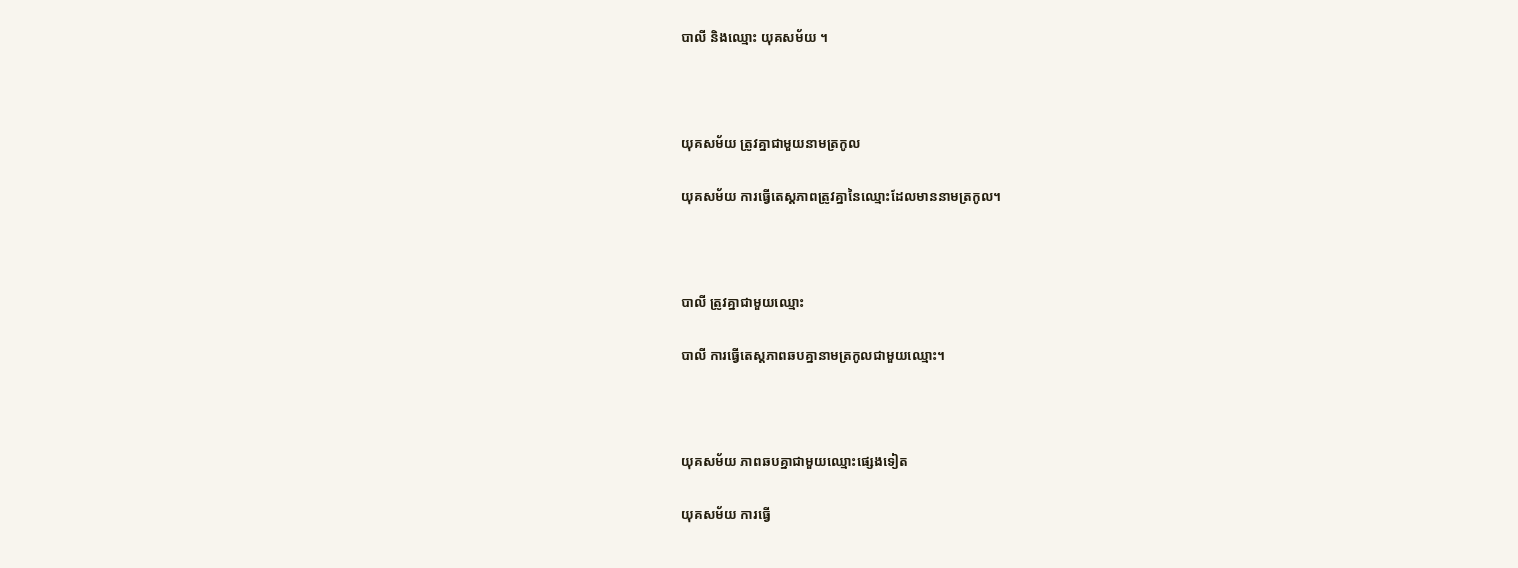បាលី និងឈ្មោះ យុគសម័យ ។



យុគសម័យ ត្រូវគ្នាជាមួយនាមត្រកូល

យុគសម័យ ការធ្វើតេស្តភាពត្រូវគ្នានៃឈ្មោះដែលមាននាមត្រកូល។



បាលី ត្រូវគ្នាជាមួយឈ្មោះ

បាលី ការធ្វើតេស្តភាពឆបគ្នានាមត្រកូលជាមួយឈ្មោះ។



យុគសម័យ ភាពឆបគ្នាជាមួយឈ្មោះផ្សេងទៀត

យុគសម័យ ការធ្វើ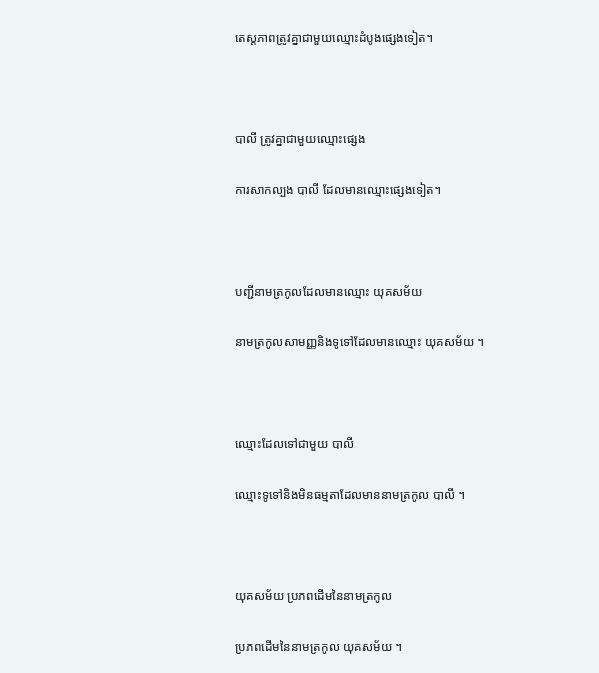តេស្តភាពត្រូវគ្នាជាមួយឈ្មោះដំបូងផ្សេងទៀត។



បាលី ត្រូវគ្នាជាមួយឈ្មោះផ្សេង

ការសាកល្បង បាលី ដែលមានឈ្មោះផ្សេងទៀត។



បញ្ជីនាមត្រកូលដែលមានឈ្មោះ យុគសម័យ

នាមត្រកូលសាមញ្ញនិងទូទៅដែលមានឈ្មោះ យុគសម័យ ។



ឈ្មោះដែលទៅជាមួយ បាលី

ឈ្មោះទូទៅនិងមិនធម្មតាដែលមាននាមត្រកូល បាលី ។



យុគសម័យ ប្រភពដើមនៃនាមត្រកូល

ប្រភពដើមនៃនាមត្រកូល យុគសម័យ ។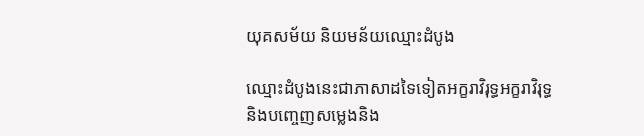យុគសម័យ និយមន័យឈ្មោះដំបូង

ឈ្មោះដំបូងនេះជាភាសាដទៃទៀតអក្ខរាវិរុទ្ធអក្ខរាវិរុទ្ធនិងបញ្ចេញសម្លេងនិង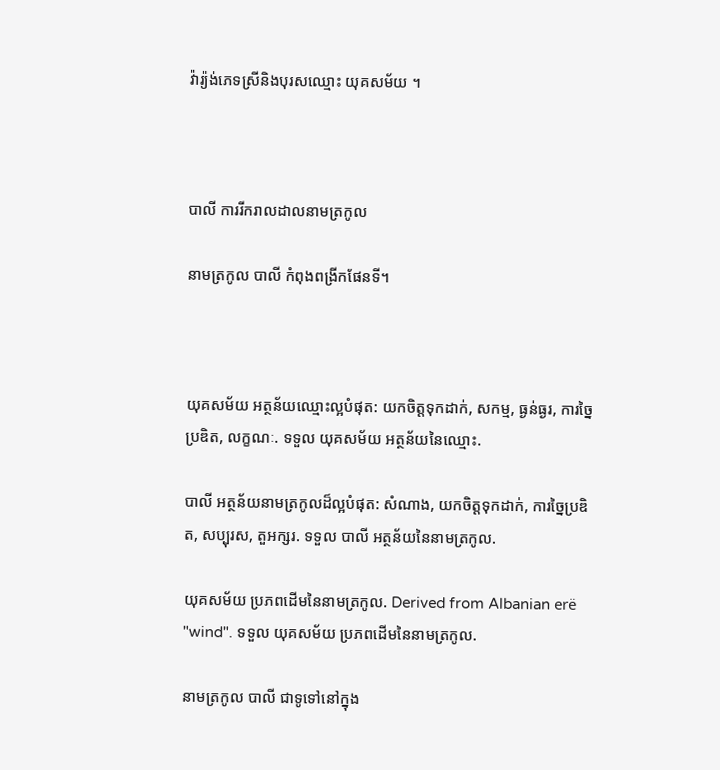វ៉ារ្យ៉ង់ភេទស្រីនិងបុរសឈ្មោះ យុគសម័យ ។



បាលី ការរីករាលដាលនាមត្រកូល

នាមត្រកូល បាលី កំពុងពង្រីកផែនទី។



យុគសម័យ អត្ថន័យឈ្មោះល្អបំផុត: យកចិត្តទុកដាក់, សកម្ម, ធ្ងន់ធ្ងរ, ការច្នៃប្រឌិត, លក្ខណៈ. ទទួល យុគសម័យ អត្ថន័យនៃឈ្មោះ.

បាលី អត្ថន័យនាមត្រកូលដ៏ល្អបំផុត: សំណាង, យកចិត្តទុកដាក់, ការច្នៃប្រឌិត, សប្បុរស, តួអក្សរ. ទទួល បាលី អត្ថន័យនៃនាមត្រកូល.

យុគសម័យ ប្រភពដើមនៃនាមត្រកូល. Derived from Albanian erë "wind". ទទួល យុគសម័យ ប្រភពដើមនៃនាមត្រកូល.

នាមត្រកូល បាលី ជាទូទៅនៅក្នុង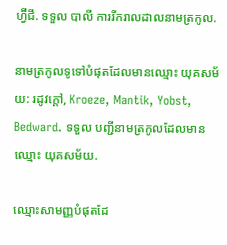ហ្វ៊ីជី. ទទួល បាលី ការរីករាលដាលនាមត្រកូល.

នាមត្រកូលទូទៅបំផុតដែលមានឈ្មោះ យុគសម័យ: រដូវក្តៅ, Kroeze, Mantik, Yobst, Bedward. ទទួល បញ្ជីនាមត្រកូលដែលមានឈ្មោះ យុគសម័យ.

ឈ្មោះសាមញ្ញបំផុតដែ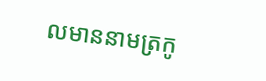លមាននាមត្រកូ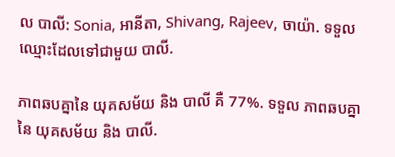ល បាលី: Sonia, អានីតា, Shivang, Rajeev, ចាយ៉ា. ទទួល ឈ្មោះដែលទៅជាមួយ បាលី.

ភាពឆបគ្នានៃ យុគសម័យ និង បាលី គឺ 77%. ទទួល ភាពឆបគ្នានៃ យុគសម័យ និង បាលី.